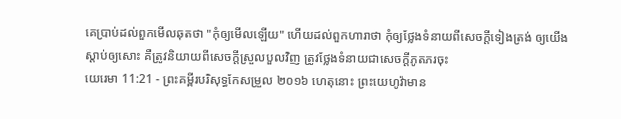គេប្រាប់ដល់ពួកមើលឆុតថា "កុំឲ្យមើលឡើយ" ហើយដល់ពួកហារាថា កុំឲ្យថ្លែងទំនាយពីសេចក្ដីទៀងត្រង់ ឲ្យយើងស្តាប់ឲ្យសោះ គឺត្រូវនិយាយពីសេចក្ដីស្រួលបួលវិញ ត្រូវថ្លែងទំនាយជាសេចក្ដីភូតភរចុះ
យេរេមា 11:21 - ព្រះគម្ពីរបរិសុទ្ធកែសម្រួល ២០១៦ ហេតុនោះ ព្រះយេហូវ៉ាមាន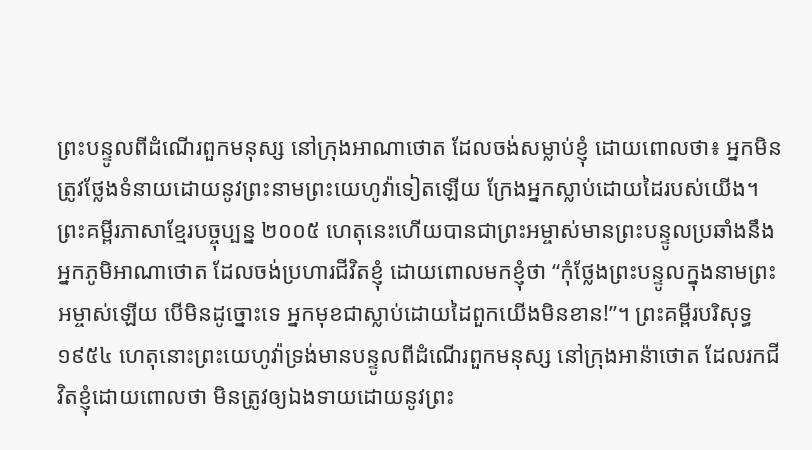ព្រះបន្ទូលពីដំណើរពួកមនុស្ស នៅក្រុងអាណាថោត ដែលចង់សម្លាប់ខ្ញុំ ដោយពោលថា៖ អ្នកមិនត្រូវថ្លែងទំនាយដោយនូវព្រះនាមព្រះយេហូវ៉ាទៀតឡើយ ក្រែងអ្នកស្លាប់ដោយដៃរបស់យើង។ ព្រះគម្ពីរភាសាខ្មែរបច្ចុប្បន្ន ២០០៥ ហេតុនេះហើយបានជាព្រះអម្ចាស់មានព្រះបន្ទូលប្រឆាំងនឹងអ្នកភូមិអាណាថោត ដែលចង់ប្រហារជីវិតខ្ញុំ ដោយពោលមកខ្ញុំថា “កុំថ្លែងព្រះបន្ទូលក្នុងនាមព្រះអម្ចាស់ឡើយ បើមិនដូច្នោះទេ អ្នកមុខជាស្លាប់ដោយដៃពួកយើងមិនខាន!”។ ព្រះគម្ពីរបរិសុទ្ធ ១៩៥៤ ហេតុនោះព្រះយេហូវ៉ាទ្រង់មានបន្ទូលពីដំណើរពួកមនុស្ស នៅក្រុងអាន៉ាថោត ដែលរកជីវិតខ្ញុំដោយពោលថា មិនត្រូវឲ្យឯងទាយដោយនូវព្រះ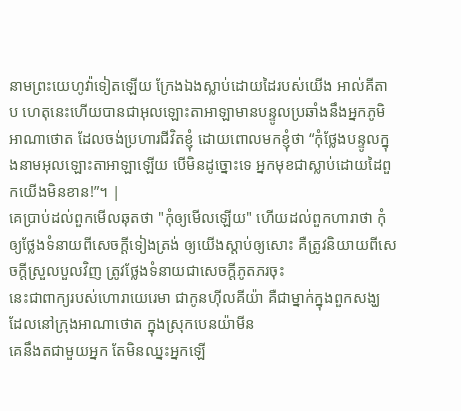នាមព្រះយេហូវ៉ាទៀតឡើយ ក្រែងឯងស្លាប់ដោយដៃរបស់យើង អាល់គីតាប ហេតុនេះហើយបានជាអុលឡោះតាអាឡាមានបន្ទូលប្រឆាំងនឹងអ្នកភូមិអាណាថោត ដែលចង់ប្រហារជីវិតខ្ញុំ ដោយពោលមកខ្ញុំថា “កុំថ្លែងបន្ទូលក្នុងនាមអុលឡោះតាអាឡាឡើយ បើមិនដូច្នោះទេ អ្នកមុខជាស្លាប់ដោយដៃពួកយើងមិនខាន!”។ |
គេប្រាប់ដល់ពួកមើលឆុតថា "កុំឲ្យមើលឡើយ" ហើយដល់ពួកហារាថា កុំឲ្យថ្លែងទំនាយពីសេចក្ដីទៀងត្រង់ ឲ្យយើងស្តាប់ឲ្យសោះ គឺត្រូវនិយាយពីសេចក្ដីស្រួលបួលវិញ ត្រូវថ្លែងទំនាយជាសេចក្ដីភូតភរចុះ
នេះជាពាក្យរបស់ហោរាយេរេមា ជាកូនហ៊ីលគីយ៉ា គឺជាម្នាក់ក្នុងពួកសង្ឃ ដែលនៅក្រុងអាណាថោត ក្នុងស្រុកបេនយ៉ាមីន
គេនឹងតជាមួយអ្នក តែមិនឈ្នះអ្នកឡើ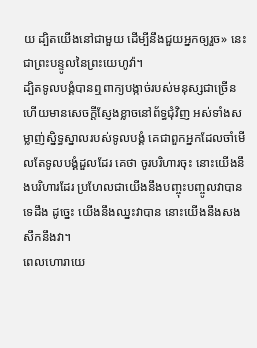យ ដ្បិតយើងនៅជាមួយ ដើម្បីនឹងជួយអ្នកឲ្យរួច» នេះជាព្រះបន្ទូលនៃព្រះយេហូវ៉ា។
ដ្បិតទូលបង្គំបានឮពាក្យបង្កាច់របស់មនុស្សជាច្រើន ហើយមានសេចក្ដីស្ញែងខ្លាចនៅព័ទ្ធជុំវិញ អស់ទាំងសម្លាញ់ស្និទ្ធស្នាលរបស់ទូលបង្គំ គេជាពួកអ្នកដែលចាំមើលតែទូលបង្គំដួលដែរ គេថា ចូរបរិហារចុះ នោះយើងនឹងបរិហារដែរ ប្រហែលជាយើងនឹងបញ្ចុះបញ្ចូលវាបានទេដឹង ដូច្នេះ យើងនឹងឈ្នះវាបាន នោះយើងនឹងសងសឹកនឹងវា។
ពេលហោរាយេ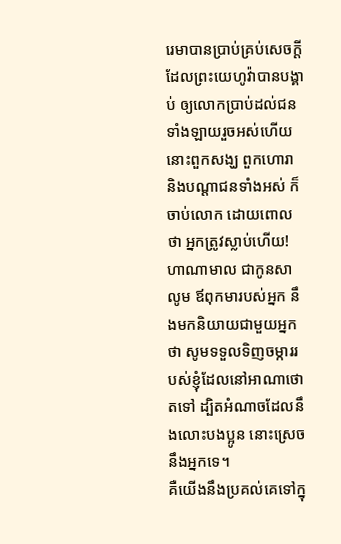រេមាបានប្រាប់គ្រប់សេចក្ដីដែលព្រះយេហូវ៉ាបានបង្គាប់ ឲ្យលោកប្រាប់ដល់ជនទាំងឡាយរួចអស់ហើយ នោះពួកសង្ឃ ពួកហោរា និងបណ្ដាជនទាំងអស់ ក៏ចាប់លោក ដោយពោលថា អ្នកត្រូវស្លាប់ហើយ!
ហាណាមាល ជាកូនសាលូម ឪពុកមារបស់អ្នក នឹងមកនិយាយជាមួយអ្នកថា សូមទទួលទិញចម្ការរបស់ខ្ញុំដែលនៅអាណាថោតទៅ ដ្បិតអំណាចដែលនឹងលោះបងប្អូន នោះស្រេចនឹងអ្នកទេ។
គឺយើងនឹងប្រគល់គេទៅក្នុ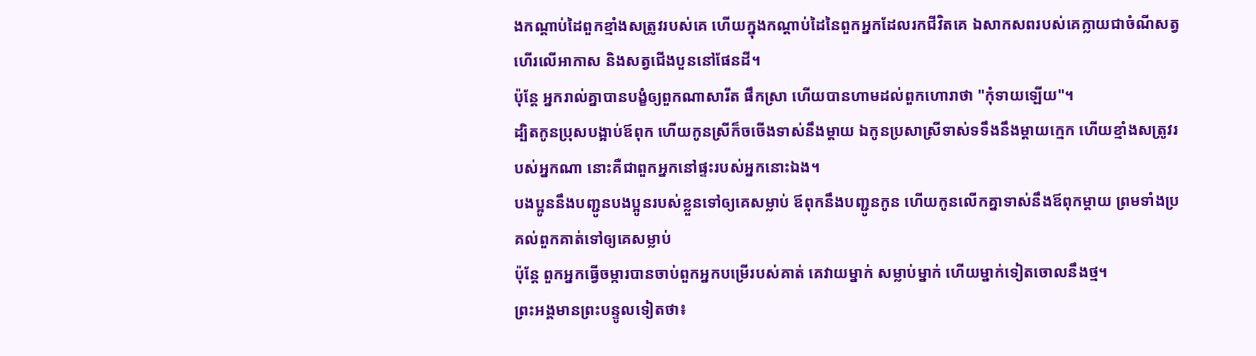ងកណ្ដាប់ដៃពួកខ្មាំងសត្រូវរបស់គេ ហើយក្នុងកណ្ដាប់ដៃនៃពួកអ្នកដែលរកជីវិតគេ ឯសាកសពរបស់គេក្លាយជាចំណីសត្វហើរលើអាកាស និងសត្វជើងបួននៅផែនដី។
ប៉ុន្តែ អ្នករាល់គ្នាបានបង្ខំឲ្យពួកណាសារីត ផឹកស្រា ហើយបានហាមដល់ពួកហោរាថា "កុំទាយឡើយ"។
ដ្បិតកូនប្រុសបង្អាប់ឪពុក ហើយកូនស្រីក៏ចចើងទាស់នឹងម្តាយ ឯកូនប្រសាស្រីទាស់ទទឹងនឹងម្តាយក្មេក ហើយខ្មាំងសត្រូវរបស់អ្នកណា នោះគឺជាពួកអ្នកនៅផ្ទះរបស់អ្នកនោះឯង។
បងប្អូននឹងបញ្ជូនបងប្អូនរបស់ខ្លួនទៅឲ្យគេសម្លាប់ ឪពុកនឹងបញ្ជូនកូន ហើយកូនលើកគ្នាទាស់នឹងឪពុកម្តាយ ព្រមទាំងប្រគល់ពួកគាត់ទៅឲ្យគេសម្លាប់
ប៉ុន្តែ ពួកអ្នកធ្វើចម្ការបានចាប់ពួកអ្នកបម្រើរបស់គាត់ គេវាយម្នាក់ សម្លាប់ម្នាក់ ហើយម្នាក់ទៀតចោលនឹងថ្ម។
ព្រះអង្គមានព្រះបន្ទូលទៀតថា៖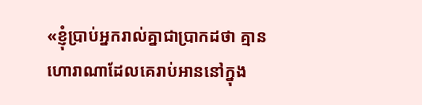«ខ្ញុំប្រាប់អ្នករាល់គ្នាជាប្រាកដថា គ្មានហោរាណាដែលគេរាប់អាននៅក្នុង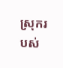ស្រុករបស់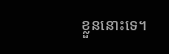ខ្លួននោះទេ។